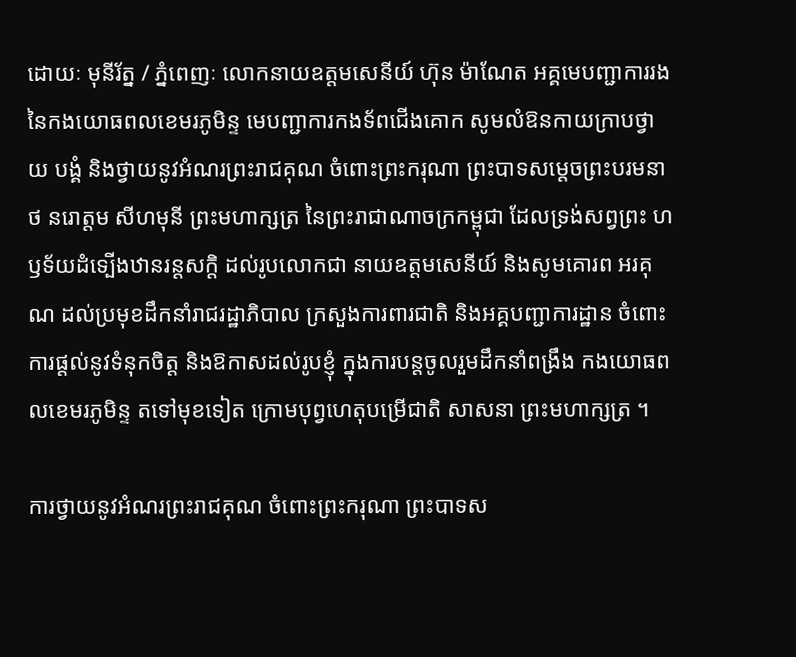ដោយៈ មុនីរ័ត្ន / ភ្នំពេញៈ លោកនាយឧត្តមសេនីយ៍ ហ៊ុន ម៉ាណែត អគ្គមេបញ្ជាការរង នៃកងយោធពលខេមរភូមិន្ទ មេបញ្ជាការកងទ័ពជើងគោក សូមលំឱនកាយក្រាបថ្វាយ បង្គំ និងថ្វាយនូវអំណរព្រះរាជគុណ ចំពោះព្រះករុណា ព្រះបាទសម្តេចព្រះបរមនាថ នរោត្តម សីហមុនី ព្រះមហាក្សត្រ នៃព្រះរាជាណាចក្រកម្ពុជា ដែលទ្រង់សព្វព្រះ ហឫទ័យដំទ្បើងឋានរន្តសកិ្ត ដល់រូបលោកជា នាយឧត្តមសេនីយ៍ និងសូមគោរព អរគុណ ដល់ប្រមុខដឹកនាំរាជរដ្ឋាភិបាល ក្រសួងការពារជាតិ និងអគ្គបញ្ជាការដ្ឋាន ចំពោះការផ្តល់នូវទំនុកចិត្ត និងឱកាសដល់រូបខ្ញុំ ក្នុងការបន្តចូលរួមដឹកនាំពង្រឹង កងយោធពលខេមរភូមិន្ទ តទៅមុខទៀត ក្រោមបុព្វហេតុបម្រើជាតិ សាសនា ព្រះមហាក្សត្រ ។

ការថ្វាយនូវអំណរព្រះរាជគុណ ចំពោះព្រះករុណា ព្រះបាទស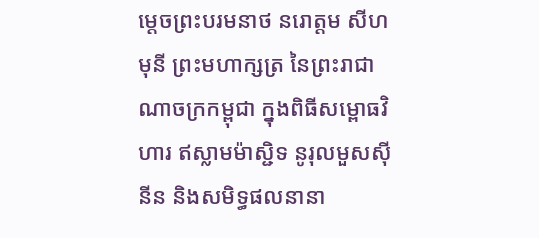ម្តេចព្រះបរមនាថ នរោត្តម សីហមុនី ព្រះមហាក្សត្រ នៃព្រះរាជាណាចក្រកម្ពុជា ក្នុងពិធីសម្ពោធវិហារ ឥស្លាមម៉ាស្ជិទ នូរុលមួសស៊ីនីន និងសមិទ្ធផលនានា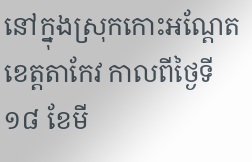នៅក្នុងស្រុកកោះអណ្តែត ខេត្តតាកែវ កាលពីថ្ងៃទី១៨ ខែមី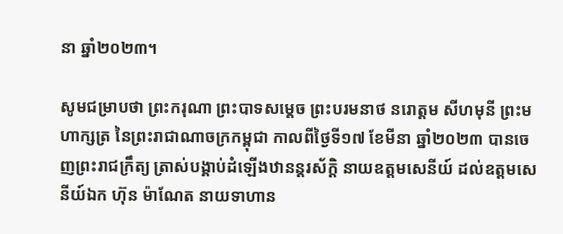នា ឆ្នាំ២០២៣។

សូមជម្រាបថា ព្រះករុណា ព្រះបាទសម្តេច ព្រះបរមនាថ នរោត្តម សីហមុនី ព្រះមហាក្សត្រ នៃព្រះរាជាណាចក្រកម្ពុជា កាលពីថ្ងៃទី១៧ ខែមីនា ឆ្នាំ២០២៣ បានចេញព្រះរាជក្រឹត្យ ត្រាស់បង្គាប់ដំឡើងឋានន្តរស័ក្តិ នាយឧត្តមសេនីយ៍ ដល់ឧត្តមសេនីយ៍ឯក ហ៊ុន ម៉ាណែត នាយទាហាន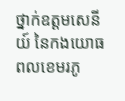ថ្នាក់ឧត្តមសេនីយ៍ នៃកងយោធពលខេមរភូ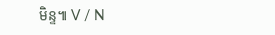មិន្ទ៕ V / N